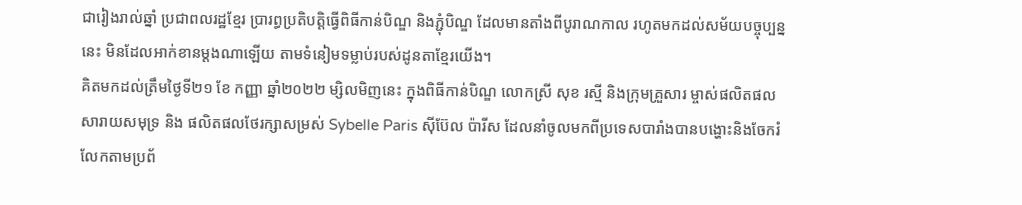ជារៀងរាល់ឆ្នាំ ប្រជាពលរដ្ឋខ្មែរ ប្រារព្ធប្រតិបត្តិធ្វើពិធីកាន់បិណ្ឌ និងភ្ជុំបិណ្ឌ ដែលមានតាំងពីបូរាណកាល រហូតមកដល់សម័យបច្ចុប្បន្ននេះ មិនដែលអាក់ខានម្តងណាឡើយ តាមទំនៀមទម្លាប់របស់ដូនតាខ្មែរយើង។
គិតមកដល់ត្រឹមថ្ងៃទី២១ ខែ កញ្ញា ឆ្នាំ២០២២ ម្សិលមិញនេះ ក្នុងពិធីកាន់បិណ្ឌ លោកស្រី សុខ រស្មី និងក្រុមគ្រួសារ ម្ចាស់ផលិតផលសារាយសមុទ្រ និង ផលិតផលថែរក្សាសម្រស់ Sybelle Paris ស៊ីប៊ែល ប៉ារីស ដែលនាំចូលមកពីប្រទេសបារាំងបានបង្ហោះនិងចែករំលែកតាមប្រព័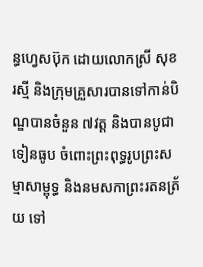ន្ធហ្វេសប៊ុក ដោយលោកស្រី សុខ រសី្ម និងក្រុមគ្រួសារបានទៅកាន់បិណ្ឌបានចំនួន ៧វត្ត និងបានបូជាទៀនធូប ចំពោះព្រះពុទ្ធរូបព្រះសម្មាសាម្ពុទ្ធ និងនមសកាព្រះរតនត្រ័យ ទៅ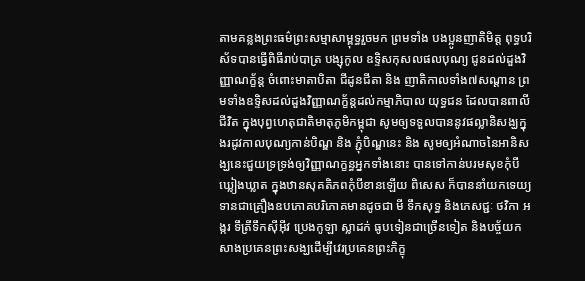តាមគន្លងព្រះធម៌ព្រះសម្មាសាម្ពុទ្ធរួចមក ព្រមទាំង បងប្អូនញាតិមិត្ត ពុទ្ធបរិស័ទបានធ្វើពិធីរាប់បាត្រ បង្សុកូល ឧទ្ទិសកុសលផលបុណ្យ ជូនដល់ដួងវិញ្ញាណក្ខ័ន្ត ចំពោះមាតាបិតា ជីដូនជីតា និង ញាតិកាលទាំង៧សណ្តាន ព្រមទាំងឧទ្ទិសដល់ដួងវិញ្ញាណក្ខ័ន្តដល់កម្មាភិបាល យុទ្ធជន ដែលបានពាលីជីវិត ក្នុងបុព្វហេតុជាតិមាតុភូមិកម្ពុជា សូមឲ្យទទួលបាននូវផល្លានិសង្ឃក្នុងរដូវកាលបុណ្យកាន់បិណ្ឌ និង ភ្ជុំបិណ្ឌនេះ និង សូមឲ្យអំណាចនៃអានិសង្ឃនេះជួយទ្រទ្រង់ឲ្យវិញ្ញាណក្ខន្ធអ្នកទាំងនោះ បានទៅកាន់បរមសុខកុំបីឃ្លៀងឃ្លាត ក្នុងឋានសុគតិភពកុំបីខានឡើយ ពិសេស ក៏បាននាំយកទេយ្យទានជាគ្រឿងឧបភោគបរិភោគមានដូចជា មី ទឹកសុទ្ធ និងភេសជ្ជៈ ថវិកា អង្ករ ទឹត្រីទឹកស៊ីអ៊ីវ ប្រេងកូឡា ស្លាដក់ ធូបទៀនជាច្រើនទៀត និងបច្ច័យកសាងប្រគេនព្រះសង្ឃដើម្បីវេរប្រគេនព្រះភិក្ខុ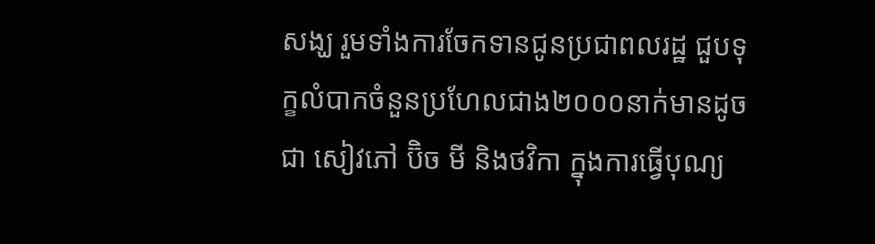សង្ឃ រួមទាំងការចែកទានជូនប្រជាពលរដ្ឋ ជួបទុក្ខលំបាកចំនួនប្រហែលជាង២០០០នាក់មានដូចជា សៀវភៅ ប៊ិច មី និងថវិកា ក្នុងការធ្វើបុណ្យ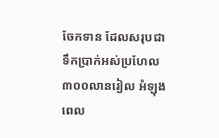ចែកទាន ដែលសរុបជាទឹកប្រាក់អស់ប្រហែល៣០០លានរៀល អំឡុងពេល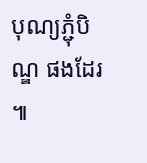បុណ្យភ្ជុំបិណ្ឌ ផងដែរ ៕